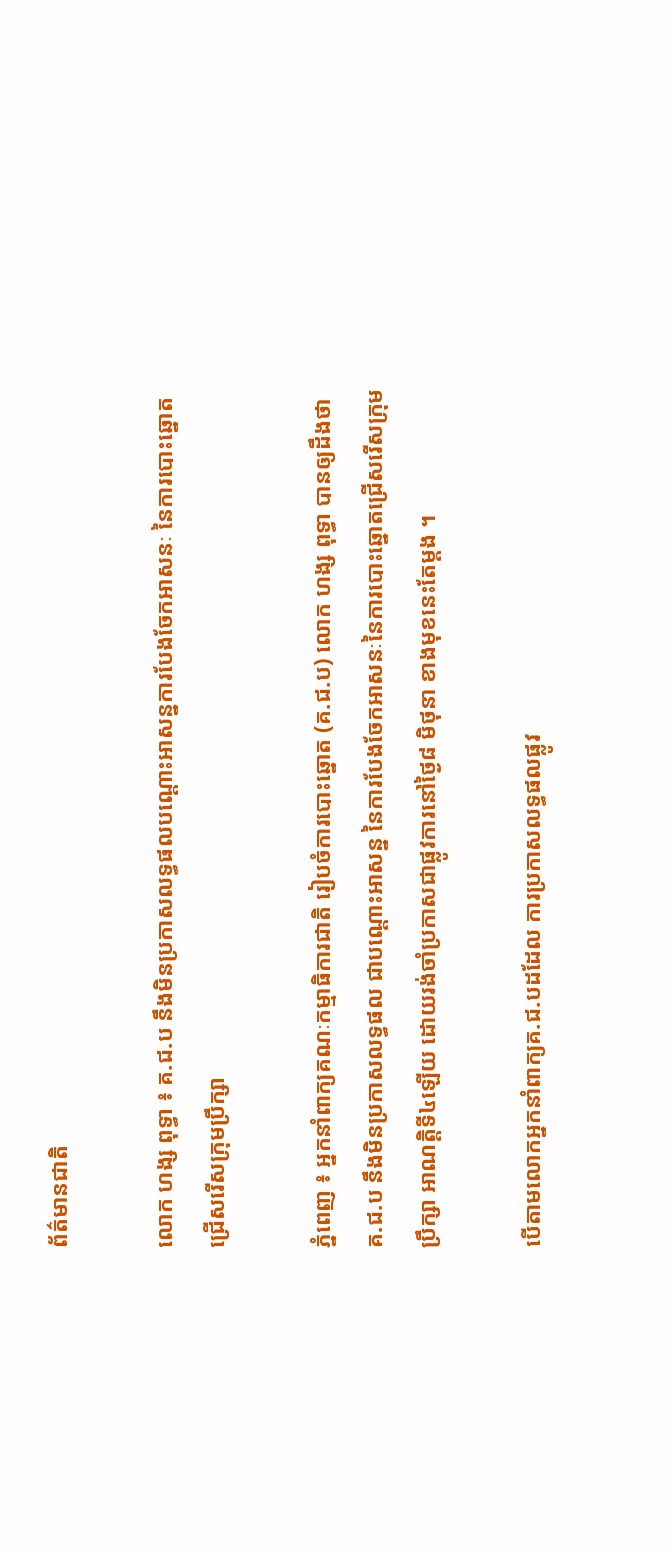ព័ត៌មានជាតិ

លោក ហង្ស ពុទ្ធា ៖ គ.ជ.ប នឹងមិនប្រកាសលទ្ធផលបណ្តោះអាសន្នការបែងចែកអាសនៈ នៃការបោះឆ្នោតជ្រើសរើសក្រុមប្រឹក្សា

ភ្នំពេញ ៖ អ្នកនាំពាក្យគណៈកម្មាធិការជាតិ រៀបចំការបោះឆ្នោត (គ.ជ.ប) លោក ហង្ស ពុទ្ធា បានឲ្យដឹងថា គ.ជ.ប នឹងមិនប្រកាសលទ្ធផល ជាបណ្តោះអាសន្ន នៃការបែងចែកអាសនៈនៃការបោះឆ្នោតជ្រើសរើសក្រុមប្រឹក្សា អាណត្តិទី៤ឡើយ ដោយរង់ចាំប្រកាសជាផ្លូវការនៅថ្ងៃ៨ មិថុនា ខាងមុខនេះតែម្តង ។

បើតាមលោកអ្នកនាំពាក្យគ.ជ.បដដែល ការប្រកាសលទ្ធផលផ្លូវ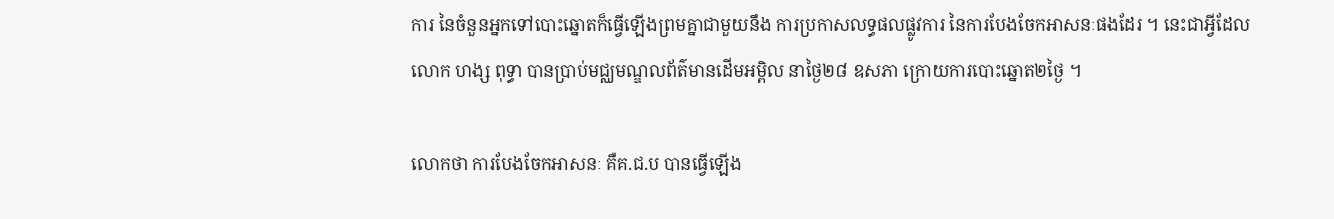ការ នៃចំនួនអ្នកទៅបោះឆ្នោតក៏ធ្វើឡើងព្រមគ្នាជាមួយនឹង ការប្រកាសលទ្ធផលផ្លូវការ នៃការបែងចែកអាសនៈផងដែរ ។ នេះជាអ្វីដែលលោក ហង្ស ពុទ្ធា បានប្រាប់មជ្ឈមណ្ឌលព័ត៌មានដើមអម្ពិល នាថ្ងៃ២៨ ឧសភា ក្រោយការបោះឆ្នោត២ថ្ងៃ ។

លោកថា ការបែងចែកអាសនៈ គឺគ.ជ.ប បានធ្វើឡើង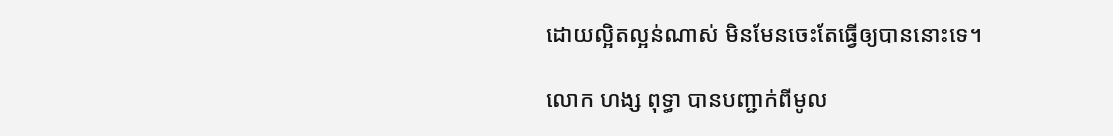ដោយល្អិតល្អន់ណាស់ មិនមែនចេះតែធ្វើឲ្យបាននោះទេ។

លោក ហង្ស ពុទ្ធា បានបញ្ជាក់ពីមូល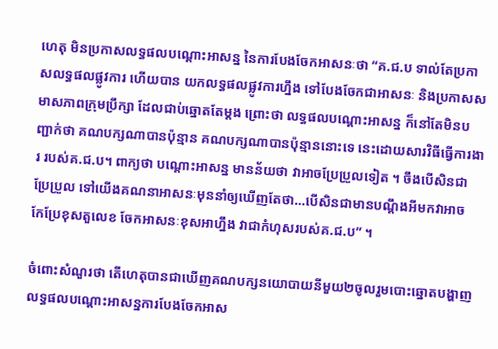ហេតុ មិនប្រកាសលទ្ធផលបណ្តោះអាសន្ន នៃការបែងចែកអាសនៈថា “គ.ជ.ប ទាល់តែប្រកាសលទ្ធផលផ្លូវការ ហើយបាន យកលទ្ធផលផ្លូវការហ្នឹង ទៅបែងចែកជាអាសនៈ និងប្រកាសសមាសភាពក្រុមប្រឹក្សា ដែលជាប់ឆ្នោតតែម្តង ព្រោះថា លទ្ធផលបណ្តោះអាសន្ន ក៏នៅតែមិនបញ្ជាក់ថា គណបក្សណាបានប៉ុន្មាន គណបក្សណាបានប៉ុន្មាននោះទេ នេះដោយសារវិធីធ្វើការងារ របស់គ.ជ.ប។ ពាក្យថា បណ្តោះអាសន្ន មានន័យថា វាអាចប្រែប្រួលទៀត ។ ចឹងបើសិនជាប្រែប្រួល ទៅយើងគណនាអាសនៈមុននាំឲ្យឃើញតែថា…បើសិនជាមានបណ្តឹងអីមកវាអាច កែប្រែខុសតួលេខ ចែកអាសនៈខុសអាហ្នឹង វាជាកំហុសរបស់គ.ជ.ប” ។

ចំពោះសំណួរថា តើហេតុបានជាឃើញគណបក្សនយោបាយនីមួយ២ចូលរួមបោះឆ្នោតបង្ហាញលទ្ធផលបណ្តោះអាសន្នការបែងចែកអាស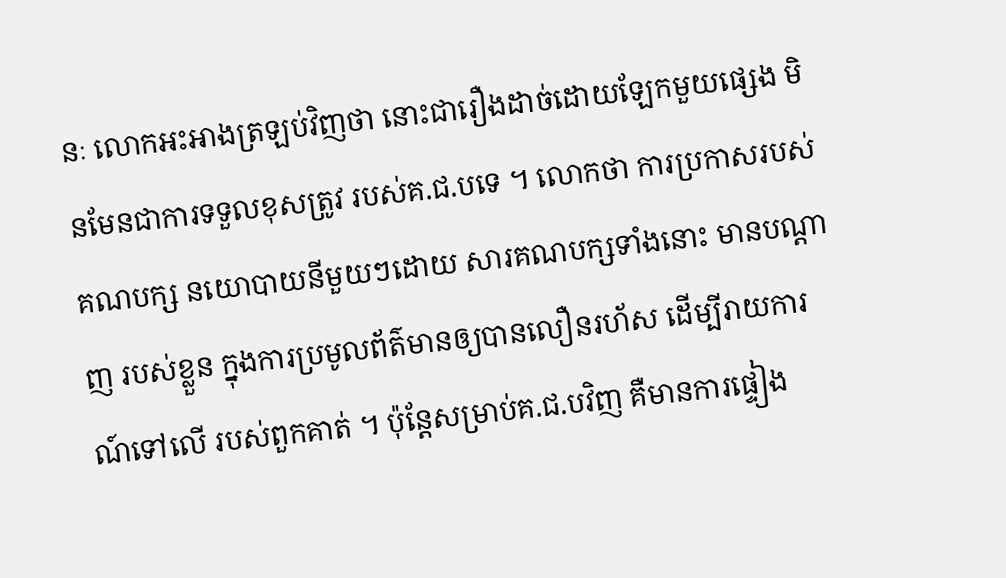នៈ លោកអះអាងត្រឡប់វិញថា នោះជារឿងដាច់ដោយឡែកមួយផ្សេង មិនមែនជាការទទួលខុសត្រូវ របស់គ.ជ.បទេ ។ លោកថា ការប្រកាសរបស់គណបក្ស នយោបាយនីមួយៗដោយ សារគណបក្សទាំងនោះ មានបណ្តាញ របស់ខ្លួន ក្នុងការប្រមូលព័ត៌មានឲ្យបានលឿនរហ័ស ដើម្បីរាយការណ៍ទៅលើ របស់ពួកគាត់ ។ ប៉ុន្តែសម្រាប់គ.ជ.បវិញ គឺមានការផ្ទៀង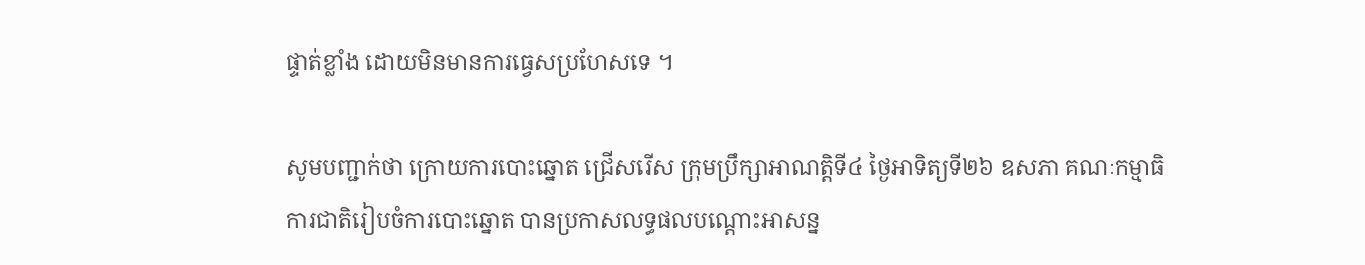ផ្ទាត់ខ្លាំង ដោយមិនមានការធ្វេសប្រហែសទេ ។

សូមបញ្ជាក់ថា ក្រោយការបោះឆ្នោត ជ្រើសរើស ក្រុមប្រឹក្សាអាណត្តិទី៤ ថ្ងៃអាទិត្យទី២៦ ឧសភា គណៈកម្មាធិការជាតិរៀបចំការបោះឆ្នោត បានប្រកាសលទ្ធផលបណ្តោះអាសន្ន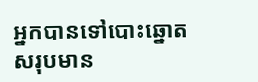អ្នកបានទៅបោះឆ្នោតសរុបមាន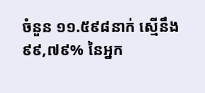ចំនួន ១១.៥៩៨នាក់ ស្មើនឹង ៩៩,៧៩% នៃអ្នក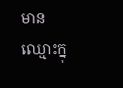មានឈ្មោះក្នុ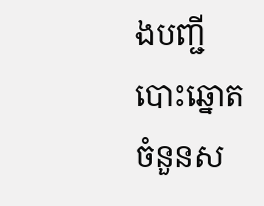ងបញ្ជីបោះឆ្នោត ចំនួនស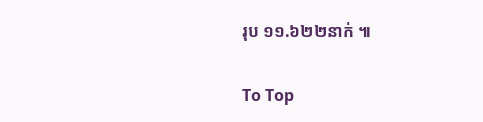រុប ១១.៦២២នាក់ ៕

To Top